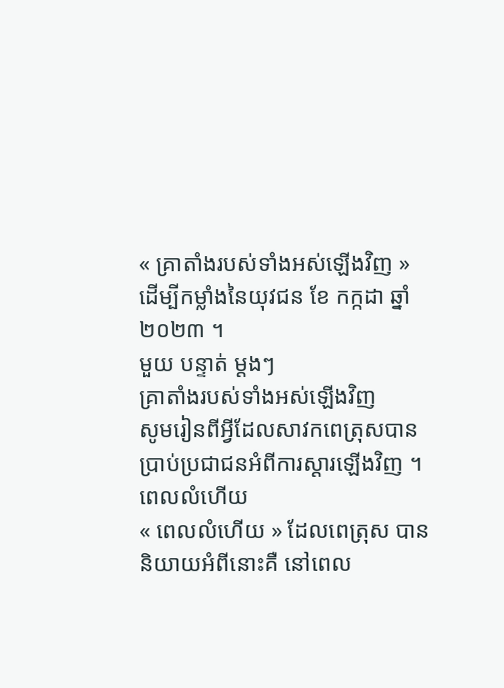« គ្រាតាំងរបស់ទាំងអស់ឡើងវិញ » ដើម្បីកម្លាំងនៃយុវជន ខែ កក្កដា ឆ្នាំ ២០២៣ ។
មួយ បន្ទាត់ ម្តងៗ
គ្រាតាំងរបស់ទាំងអស់ឡើងវិញ
សូមរៀនពីអ្វីដែលសាវកពេត្រុសបានប្រាប់ប្រជាជនអំពីការស្ដារឡើងវិញ ។
ពេលលំហើយ
« ពេលលំហើយ » ដែលពេត្រុស បាននិយាយអំពីនោះគឺ នៅពេល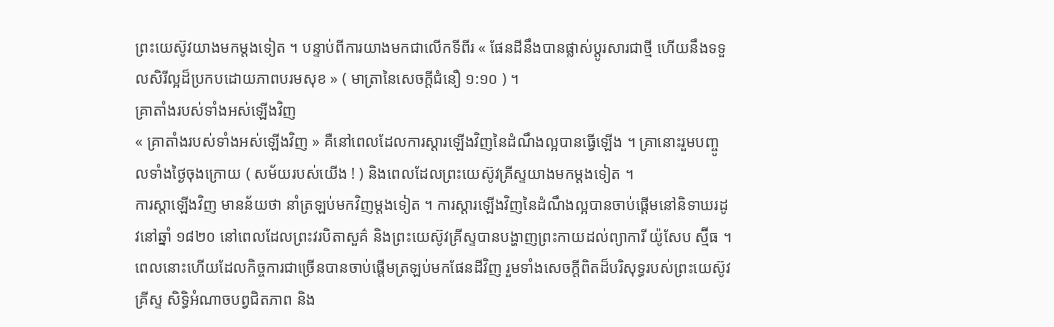ព្រះយេស៊ូវយាងមកម្តងទៀត ។ បន្ទាប់ពីការយាងមកជាលើកទីពីរ « ផែនដីនឹងបានផ្លាស់ប្ដូរសារជាថ្មី ហើយនឹងទទួលសិរីល្អដ៏ប្រកបដោយភាពបរមសុខ » ( មាត្រានៃសេចក្តីជំនឿ ១:១០ ) ។
គ្រាតាំងរបស់ទាំងអស់ឡើងវិញ
« គ្រាតាំងរបស់ទាំងអស់ឡើងវិញ » គឺនៅពេលដែលការស្តារឡើងវិញនៃដំណឹងល្អបានធ្វើឡើង ។ គ្រានោះរួមបញ្ចូលទាំងថ្ងៃចុងក្រោយ ( សម័យរបស់យើង ! ) និងពេលដែលព្រះយេស៊ូវគ្រីស្ទយាងមកម្ដងទៀត ។
ការស្តាឡើងវិញ មានន័យថា នាំត្រឡប់មកវិញម្ដងទៀត ។ ការស្ដារឡើងវិញនៃដំណឹងល្អបានចាប់ផ្ដើមនៅនិទាឃរដូវនៅឆ្នាំ ១៨២០ នៅពេលដែលព្រះវរបិតាសួគ៌ និងព្រះយេស៊ូវគ្រីស្ទបានបង្ហាញព្រះកាយដល់ព្យាការី យ៉ូសែប ស្ម៊ីធ ។ ពេលនោះហើយដែលកិច្ចការជាច្រើនបានចាប់ផ្ដើមត្រឡប់មកផែនដីវិញ រួមទាំងសេចក្ដីពិតដ៏បរិសុទ្ធរបស់ព្រះយេស៊ូវគ្រីស្ទ សិទ្ធិអំណាចបព្វជិតភាព និង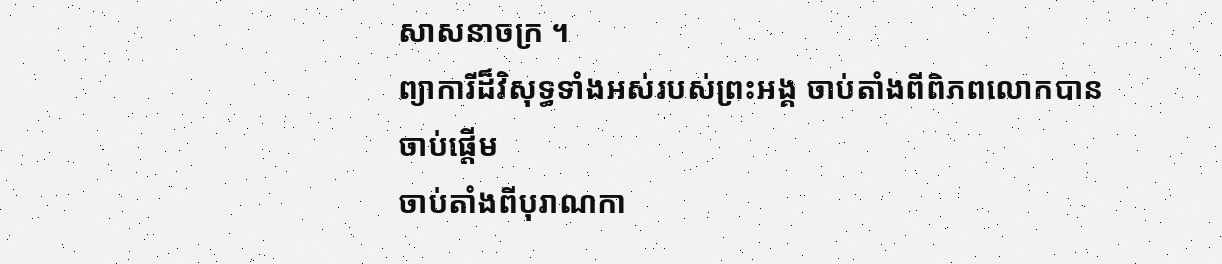សាសនាចក្រ ។
ព្យាការីដ៏វិសុទ្ធទាំងអស់របស់ព្រះអង្គ ចាប់តាំងពីពិភពលោកបានចាប់ផ្ដើម
ចាប់តាំងពីបុរាណកា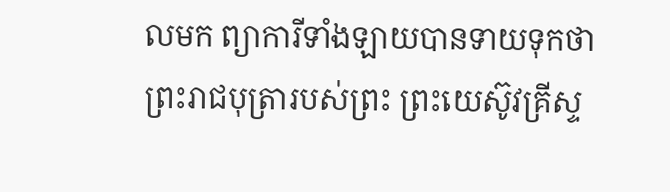លមក ព្យាការីទាំងឡាយបានទាយទុកថា ព្រះរាជបុត្រារបស់ព្រះ ព្រះយេស៊ូវគ្រីស្ទ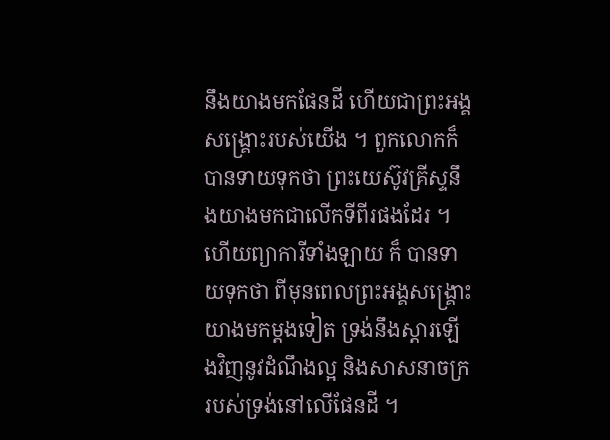នឹងយាងមកផែនដី ហើយជាព្រះអង្គសង្គ្រោះរបស់យើង ។ ពួកលោកក៏បានទាយទុកថា ព្រះយេស៊ូវគ្រីស្ទនឹងយាងមកជាលើកទីពីរផងដែរ ។
ហើយព្យាការីទាំងឡាយ ក៏ បានទាយទុកថា ពីមុនពេលព្រះអង្គសង្គ្រោះយាងមកម្តងទៀត ទ្រង់នឹងស្ដារឡើងវិញនូវដំណឹងល្អ និងសាសនាចក្ររបស់ទ្រង់នៅលើផែនដី ។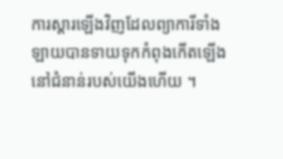ការស្ដារឡើងវិញដែលព្យាការីទាំងឡាយបានទាយទុកកំពុងកើតឡើងនៅជំនាន់របស់យើងហើយ ។